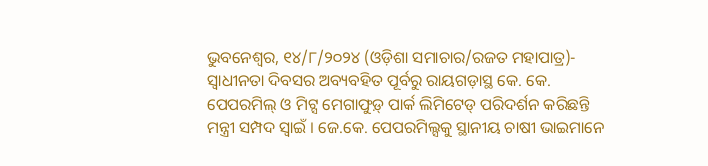ଭୁବନେଶ୍ୱର, ୧୪/୮/୨୦୨୪ (ଓଡ଼ିଶା ସମାଚାର/ରଜତ ମହାପାତ୍ର)- ସ୍ୱାଧୀନତା ଦିବସର ଅବ୍ୟବହିତ ପୂର୍ବରୁ ରାୟଗଡ଼ାସ୍ଥ କେ. କେ. ପେପରମିଲ୍ ଓ ମିଟ୍ସ ମେଗାଫୁଡ଼୍ ପାର୍କ ଲିମିଟେଡ୍ ପରିଦର୍ଶନ କରିଛନ୍ତି ମନ୍ତ୍ରୀ ସମ୍ପଦ ସ୍ୱାଇଁ । ଜେ.କେ. ପେପରମିଲ୍ସକୁ ସ୍ଥାନୀୟ ଚାଷୀ ଭାଇମାନେ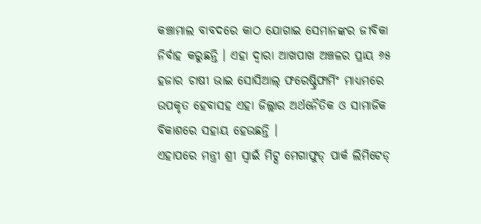କଞ୍ଚାମାଲ ବାବଦରେ କାଠ ଯୋଗାଇ ସେମାନଙ୍କର ଜୀବିକା ନିର୍ବାହ କରୁଛନ୍ତି । ଏହା ଦ୍ୱାରା ଆଖପାଖ ଅଞ୍ଚଳର ପ୍ରାୟ ୬୫ ହଜାର ଚାଷୀ ଭାଇ ସୋସିଆଲ୍ ଫରେଷ୍ଟ୍ରିଫାର୍ମିଂ ମାଧ୍ୟମରେ ଉପକୃତ ହେବାସହ ଏହା ଜିଲ୍ଲାର ଅର୍ଥନୈତିକ ଓ ସାମାଜିକ ବିକାଶରେ ସହାୟ ହେଉଛନ୍ତି ।
ଏହାପରେ ମନ୍ତ୍ରୀ ଶ୍ରୀ ସ୍ୱାଇଁ ମିଟ୍ସ ମେଗାଫୁଡ୍ ପାର୍କ ଲିମିଟେଡ୍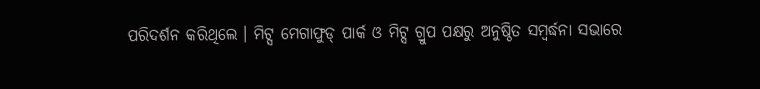ପରିଦର୍ଶନ କରିଥିଲେ । ମିଟ୍ସ ମେଗାଫୁଡ୍ ପାର୍କ ଓ ମିଟ୍ସ ଗ୍ରୁପ ପକ୍ଷରୁ ଅନୁଷ୍ଠିତ ସମ୍ବର୍ଦ୍ଧନା ସଭାରେ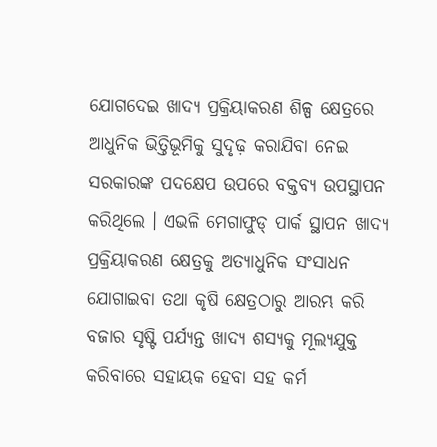ଯୋଗଦେଇ ଖାଦ୍ୟ ପ୍ରକ୍ରିୟାକରଣ ଶିଳ୍ପ କ୍ଷେତ୍ରରେ ଆଧୁନିକ ଭିତ୍ତିଭୂମିକୁ ସୁଦୃଢ଼ କରାଯିବା ନେଇ ସରକାରଙ୍କ ପଦକ୍ଷେପ ଉପରେ ବକ୍ତବ୍ୟ ଉପସ୍ଥାପନ କରିଥିଲେ । ଏଭଳି ମେଗାଫୁଡ୍ ପାର୍କ ସ୍ଥାପନ ଖାଦ୍ୟ ପ୍ରକ୍ରିୟାକରଣ କ୍ଷେତ୍ରକୁ ଅତ୍ୟାଧୁନିକ ସଂସାଧନ ଯୋଗାଇବା ତଥା କୃଷି କ୍ଷେତ୍ରଠାରୁ ଆରମ୍ଭ କରି ବଜାର ସୃଷ୍ଟି ପର୍ଯ୍ୟନ୍ତ ଖାଦ୍ୟ ଶସ୍ୟକୁ ମୂଲ୍ୟଯୁକ୍ତ କରିବାରେ ସହାୟକ ହେବା ସହ କର୍ମ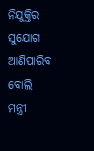ନିଯୁକ୍ତିର ସୁଯୋଗ ଆଣିପାରିବ ବୋଲି ମନ୍ତ୍ରୀ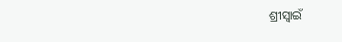ଶ୍ରୀସ୍ୱାଇଁ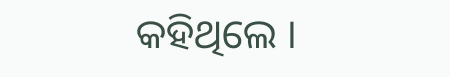କହିଥିଲେ ।